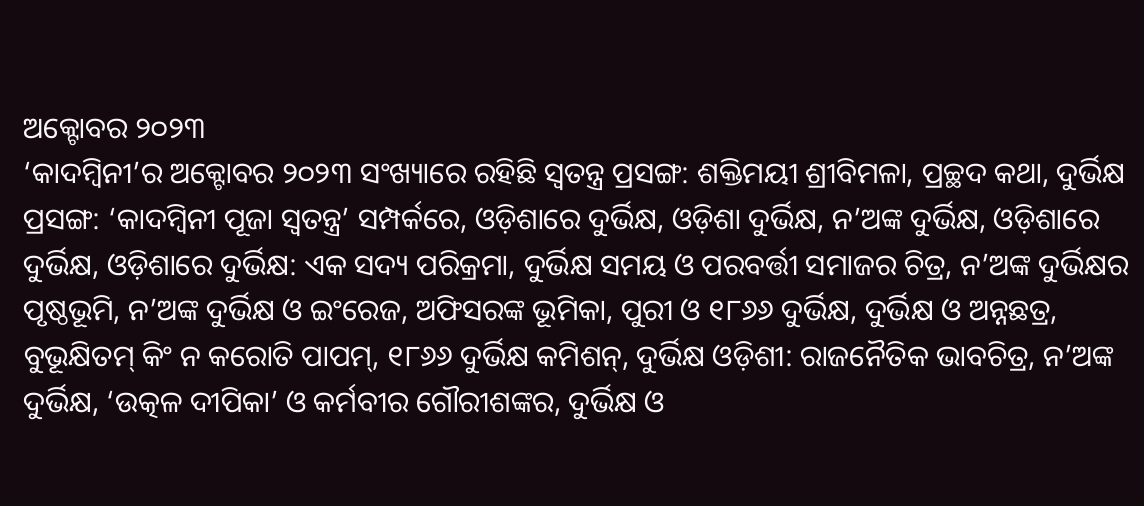ଅକ୍ଟୋବର ୨୦୨୩
‘କାଦମ୍ବିନୀ’ର ଅକ୍ଟୋବର ୨୦୨୩ ସଂଖ୍ୟାରେ ରହିଛି ସ୍ୱତନ୍ତ୍ର ପ୍ରସଙ୍ଗ: ଶକ୍ତିମୟୀ ଶ୍ରୀବିମଳା, ପ୍ରଚ୍ଛଦ କଥା, ଦୁର୍ଭିକ୍ଷ ପ୍ରସଙ୍ଗ: ‘କାଦମ୍ବିନୀ ପୂଜା ସ୍ୱତନ୍ତ୍ର’ ସମ୍ପର୍କରେ, ଓଡ଼ିଶାରେ ଦୁର୍ଭିକ୍ଷ, ଓଡ଼ିଶା ଦୁର୍ଭିକ୍ଷ, ନ’ଅଙ୍କ ଦୁର୍ଭିକ୍ଷ, ଓଡ଼ିଶାରେ ଦୁର୍ଭିକ୍ଷ, ଓଡ଼ିଶାରେ ଦୁର୍ଭିକ୍ଷ: ଏକ ସଦ୍ୟ ପରିକ୍ରମା, ଦୁର୍ଭିକ୍ଷ ସମୟ ଓ ପରବର୍ତ୍ତୀ ସମାଜର ଚିତ୍ର, ନ’ଅଙ୍କ ଦୁର୍ଭିକ୍ଷର ପୃଷ୍ଠଭୂମି, ନ’ଅଙ୍କ ଦୁର୍ଭିକ୍ଷ ଓ ଇଂରେଜ, ଅଫିସରଙ୍କ ଭୂମିକା, ପୁରୀ ଓ ୧୮୬୬ ଦୁର୍ଭିକ୍ଷ, ଦୁର୍ଭିକ୍ଷ ଓ ଅନ୍ନଛତ୍ର, ବୁଭୂକ୍ଷିତମ୍ କିଂ ନ କରୋତି ପାପମ୍, ୧୮୬୬ ଦୁର୍ଭିକ୍ଷ କମିଶନ୍, ଦୁର୍ଭିକ୍ଷ ଓଡ଼ିଶୀ: ରାଜନୈତିକ ଭାବଚିତ୍ର, ନ’ଅଙ୍କ ଦୁର୍ଭିକ୍ଷ, ‘ଉତ୍କଳ ଦୀପିକା’ ଓ କର୍ମବୀର ଗୌରୀଶଙ୍କର, ଦୁର୍ଭିକ୍ଷ ଓ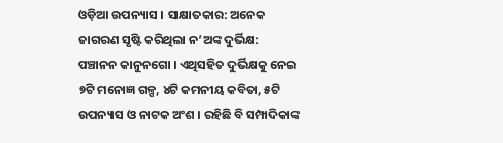ଓଡ଼ିଆ ଉପନ୍ୟାସ । ସାକ୍ଷାତକାର: ଅନେକ ଜାଗରଣ ସୃଷ୍ଟି କରିଥିଲା ନ’ଅଙ୍କ ଦୁର୍ଭିକ୍ଷ: ପଞ୍ଚାନନ କାନୁନଗୋ । ଏଥିସହିତ ଦୁର୍ଭିକ୍ଷକୁ ନେଇ ୭ଟି ମନୋଜ୍ଞ ଗଳ୍ପ, ୪ଟି କମନୀୟ କବିତା, ୫ଟି ଉପନ୍ୟାସ ଓ ନାଟକ ଅଂଶ । ରହିଛି ବି ସମ୍ପାଦିକାଙ୍କ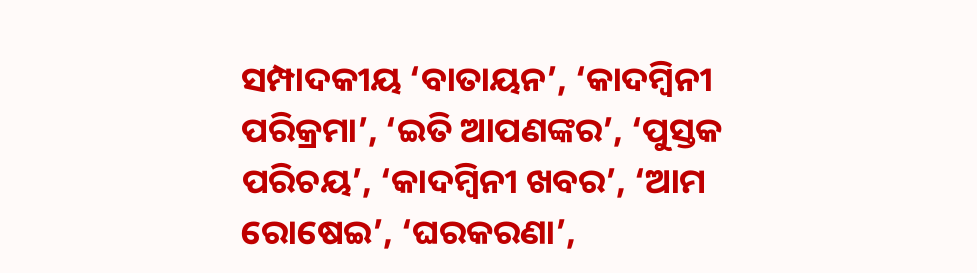ସମ୍ପାଦକୀୟ ‘ବାତାୟନ’, ‘କାଦମ୍ବିନୀ ପରିକ୍ରମା’, ‘ଇତି ଆପଣଙ୍କର’, ‘ପୁସ୍ତକ ପରିଚୟ’, ‘କାଦମ୍ବିନୀ ଖବର’, ‘ଆମ ରୋଷେଇ’, ‘ଘରକରଣା’,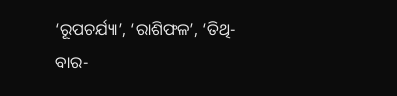‘ରୂପଚର୍ଯ୍ୟା’, ‘ରାଶିଫଳ’, ‘ତିଥି-ବାର-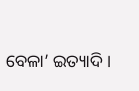ବେଳା’ ଇତ୍ୟାଦି ।